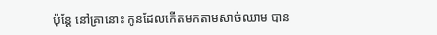ប៉ុន្ដែ នៅគ្រានោះ កូនដែលកើតមកតាមសាច់ឈាម បាន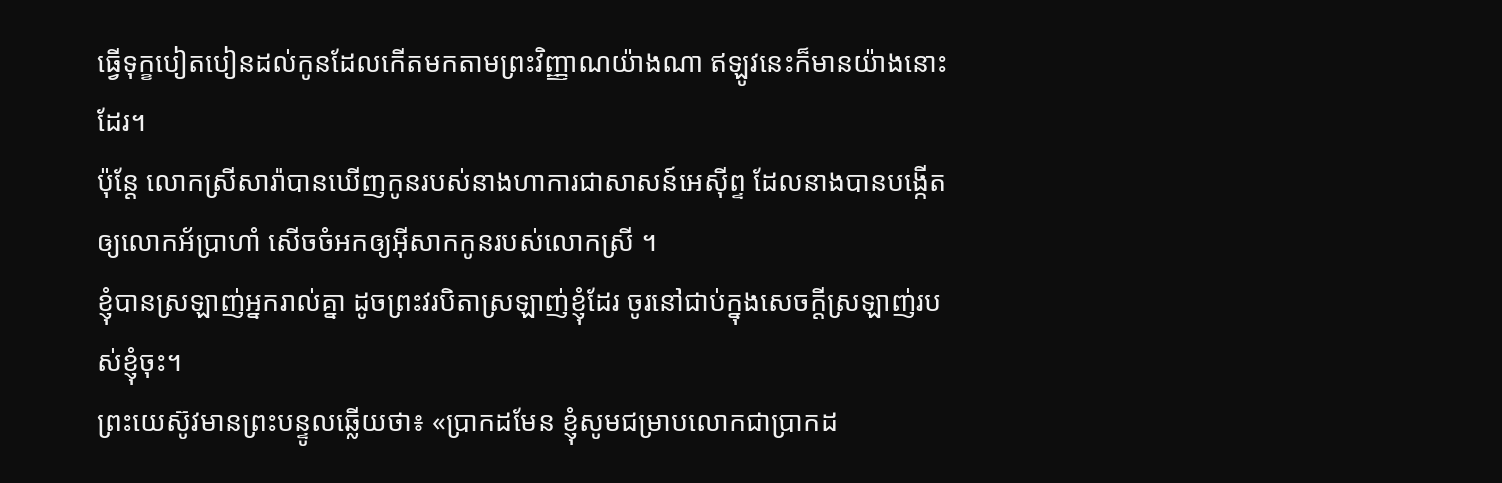ធ្វើទុក្ខបៀតបៀនដល់កូនដែលកើតមកតាមព្រះវិញ្ញាណយ៉ាងណា ឥឡូវនេះក៏មានយ៉ាងនោះដែរ។
ប៉ុន្តែ លោកស្រីសារ៉ាបានឃើញកូនរបស់នាងហាការជាសាសន៍អេស៊ីព្ទ ដែលនាងបានបង្កើតឲ្យលោកអ័ប្រាហាំ សើចចំអកឲ្យអ៊ីសាកកូនរបស់លោកស្រី ។
ខ្ញុំបានស្រឡាញ់អ្នករាល់គ្នា ដូចព្រះវរបិតាស្រឡាញ់ខ្ញុំដែរ ចូរនៅជាប់ក្នុងសេចក្តីស្រឡាញ់របស់ខ្ញុំចុះ។
ព្រះយេស៊ូវមានព្រះបន្ទូលឆ្លើយថា៖ «ប្រាកដមែន ខ្ញុំសូមជម្រាបលោកជាប្រាកដ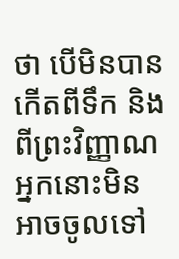ថា បើមិនបានកើតពីទឹក និងពីព្រះវិញ្ញាណ អ្នកនោះមិនអាចចូលទៅ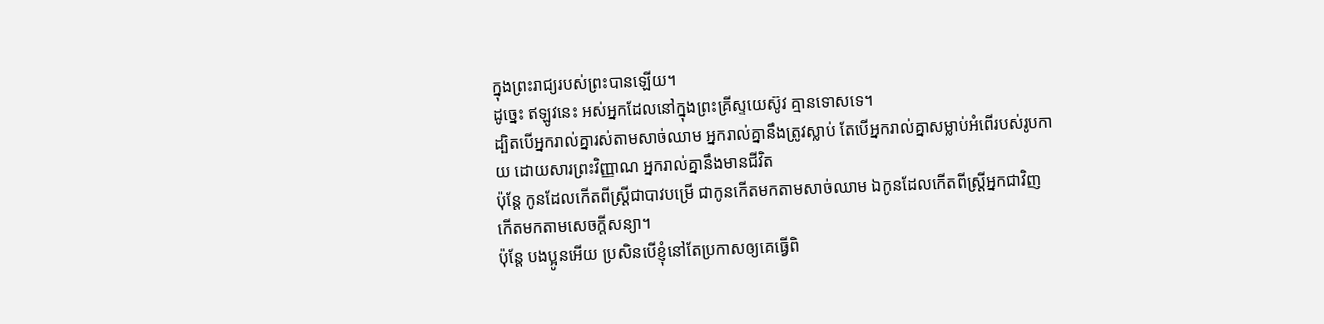ក្នុងព្រះរាជ្យរបស់ព្រះបានឡើយ។
ដូច្នេះ ឥឡូវនេះ អស់អ្នកដែលនៅក្នុងព្រះគ្រីស្ទយេស៊ូវ គ្មានទោសទេ។
ដ្បិតបើអ្នករាល់គ្នារស់តាមសាច់ឈាម អ្នករាល់គ្នានឹងត្រូវស្លាប់ តែបើអ្នករាល់គ្នាសម្លាប់អំពើរបស់រូបកាយ ដោយសារព្រះវិញ្ញាណ អ្នករាល់គ្នានឹងមានជីវិត
ប៉ុន្ដែ កូនដែលកើតពីស្ត្រីជាបាវបម្រើ ជាកូនកើតមកតាមសាច់ឈាម ឯកូនដែលកើតពីស្ត្រីអ្នកជាវិញ កើតមកតាមសេចក្ដីសន្យា។
ប៉ុន្តែ បងប្អូនអើយ ប្រសិនបើខ្ញុំនៅតែប្រកាសឲ្យគេធ្វើពិ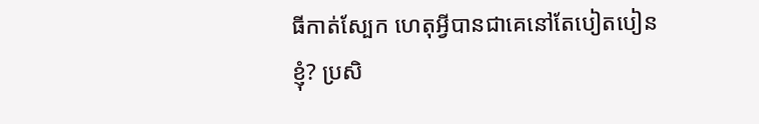ធីកាត់ស្បែក ហេតុអ្វីបានជាគេនៅតែបៀតបៀនខ្ញុំ? ប្រសិ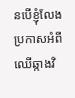នបើខ្ញុំលែងប្រកាសអំពីឈើឆ្កាងវិ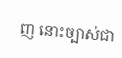ញ នោះច្បាស់ជា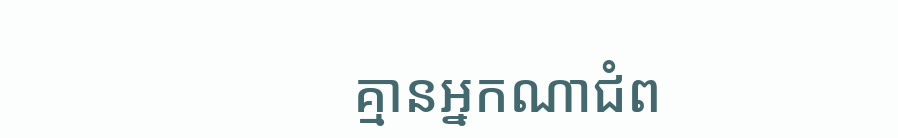គ្មានអ្នកណាជំព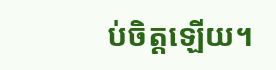ប់ចិត្តឡើយ។